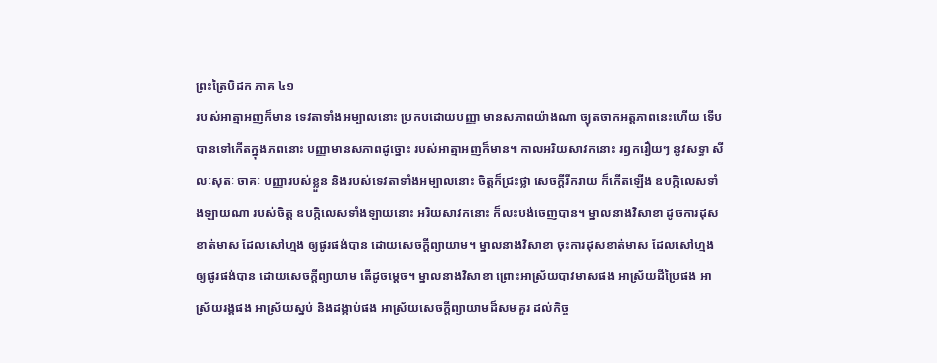ព្រះត្រៃបិដក ភាគ ៤១
របស់អាត្មាអញក៏មាន ទេវតាទាំងអម្បាលនោះ ប្រកបដោយបញ្ញា មានសភាពយ៉ាងណា ច្យុតចាកអត្តភាពនេះហើយ ទើបបានទៅកើតក្នុងភពនោះ បញ្ញាមានសភាពដូច្នោះ របស់អាត្មាអញក៏មាន។ កាលអរិយសាវកនោះ រឭករឿយៗ នូវសទ្ធា សីលៈសុតៈ ចាគៈ បញ្ញារបស់ខ្លួន និងរបស់ទេវតាទាំងអម្បាលនោះ ចិត្តក៏ជ្រះថ្លា សេចក្ដីរីករាយ ក៏កើតឡើង ឧបក្កិលេសទាំងឡាយណា របស់ចិត្ត ឧបក្កិលេសទាំងឡាយនោះ អរិយសាវកនោះ ក៏លះបង់ចេញបាន។ ម្នាលនាងវិសាខា ដូចការដុសខាត់មាស ដែលសៅហ្មង ឲ្យផូរផង់បាន ដោយសេចក្ដីព្យាយាម។ ម្នាលនាងវិសាខា ចុះការដុសខាត់មាស ដែលសៅហ្មង ឲ្យផូរផង់បាន ដោយសេចក្ដីព្យាយាម តើដូចម្ដេច។ ម្នាលនាងវិសាខា ព្រោះអាស្រ័យបាវមាសផង អាស្រ័យដីប្រៃផង អាស្រ័យរង្គផង អាស្រ័យស្នប់ និងដង្កាប់ផង អាស្រ័យសេចក្ដីព្យាយាមដ៏សមគួរ ដល់កិច្ច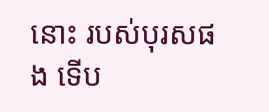នោះ របស់បុរសផង ទើប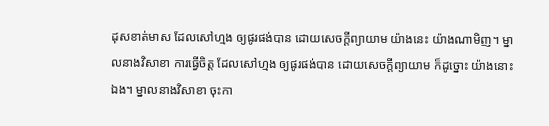ដុសខាត់មាស ដែលសៅហ្មង ឲ្យផូរផង់បាន ដោយសេចក្ដីព្យាយាម យ៉ាងនេះ យ៉ាងណាមិញ។ ម្នាលនាងវិសាខា ការធ្វើចិត្ត ដែលសៅហ្មង ឲ្យផូរផង់បាន ដោយសេចក្ដីព្យាយាម ក៏ដូច្នោះ យ៉ាងនោះឯង។ ម្នាលនាងវិសាខា ចុះកា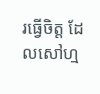រធ្វើចិត្ត ដែលសៅហ្ម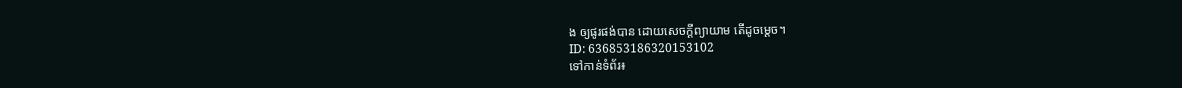ង ឲ្យផូរផង់បាន ដោយសេចក្ដីព្យាយាម តើដូចម្ដេច។
ID: 636853186320153102
ទៅកាន់ទំព័រ៖